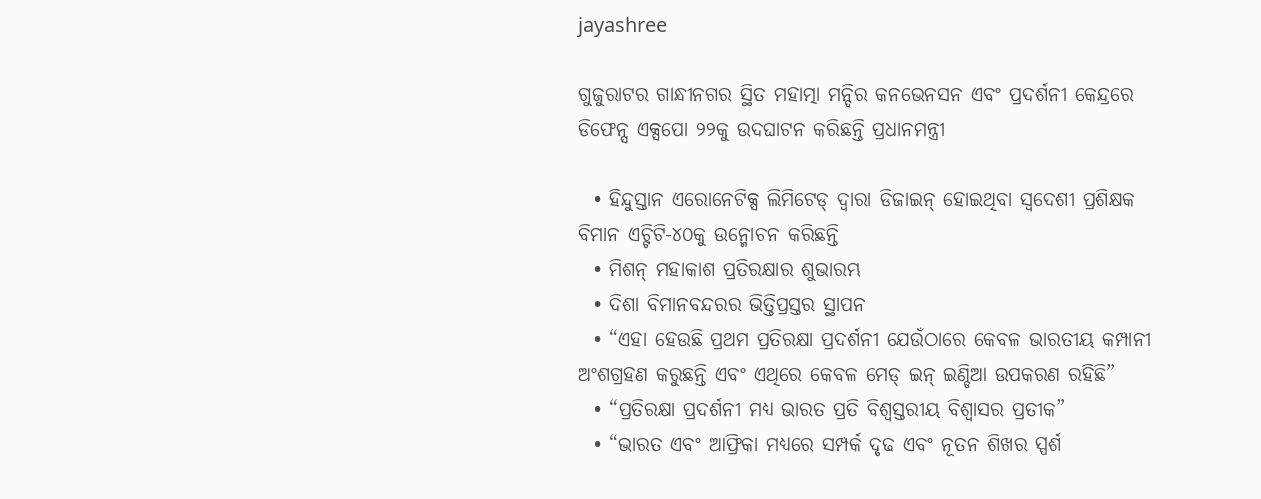jayashree

ଗୁଜୁରାଟର ଗାନ୍ଧୀନଗର ସ୍ଥିତ ମହାତ୍ମା ମନ୍ଦିର କନଭେନସନ ଏବଂ ପ୍ରଦର୍ଶନୀ କେନ୍ଦ୍ରରେ ଡିଫେନ୍ସ ଏକ୍ସପୋ ୨୨କୁ ଉଦଘାଟନ କରିଛନ୍ତି ପ୍ରଧାନମନ୍ତ୍ରୀ

  • ହିନ୍ଦୁସ୍ତାନ ଏରୋନେଟିକ୍ସ ଲିମିଟେଡ୍ ଦ୍ୱାରା ଡିଜାଇନ୍ ହୋଇଥିବା ସ୍ୱଦେଶୀ ପ୍ରଶିକ୍ଷକ ବିମାନ ଏଚ୍ଟିଟି-୪୦କୁ ଉନ୍ମୋଚନ କରିଛନ୍ତି
  • ମିଶନ୍ ମହାକାଶ ପ୍ରତିରକ୍ଷାର ଶୁଭାରମ୍ଭ
  • ଦିଶା ବିମାନବନ୍ଦରର ଭିତ୍ତିପ୍ରସ୍ତର ସ୍ଥାପନ
  • “ଏହା ହେଉଛି ପ୍ରଥମ ପ୍ରତିରକ୍ଷା ପ୍ରଦର୍ଶନୀ ଯେଉଁଠାରେ କେବଳ ଭାରତୀୟ କମ୍ପାନୀ ଅଂଶଗ୍ରହଣ କରୁଛନ୍ତି ଏବଂ ଏଥିରେ କେବଳ ମେଡ୍ ଇନ୍ ଇଣ୍ଡିଆ ଉପକରଣ ରହିଛି”
  • “ପ୍ରତିରକ୍ଷା ପ୍ରଦର୍ଶନୀ ମଧ୍ୟ ଭାରତ ପ୍ରତି ବିଶ୍ୱସ୍ତରୀୟ ବିଶ୍ୱାସର ପ୍ରତୀକ”
  • “ଭାରତ ଏବଂ ଆଫ୍ରିକା ମଧ୍ୟରେ ସମ୍ପର୍କ ଦୃଢ ଏବଂ ନୂତନ ଶିଖର ସ୍ପର୍ଶ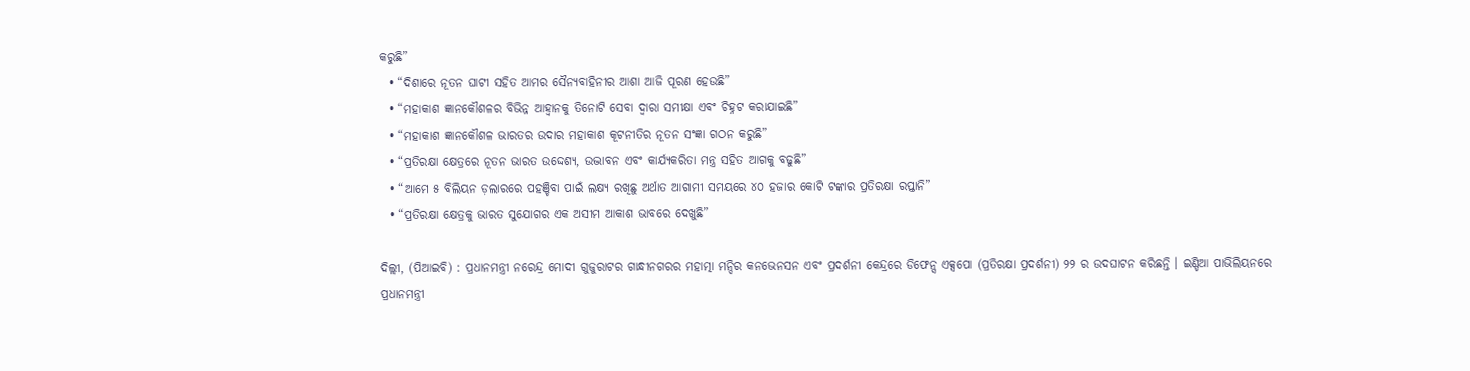କରୁଛି”
  • “ଦିଶାରେ ନୂତନ ଘାଟୀ ସହିତ ଆମର ସୈନ୍ୟବାହିନୀର ଆଶା ଆଜି ପୂରଣ ହେଉଛି”
  • “ମହାକାଶ ଜ୍ଞାନକୌଶଳର ବିଭିନ୍ନ ଆହ୍ୱାନକୁ ତିନୋଟି ସେବା ଦ୍ୱାରା ସମୀକ୍ଷା ଏବଂ ଚିହ୍ନଟ କରାଯାଇଛି”
  • “ମହାକାଶ ଜ୍ଞାନକୌଶଳ ଭାରତର ଉଦାର ମହାକାଶ କୂଟନୀତିର ନୂତନ ସଂଜ୍ଞା ଗଠନ କରୁଛି”
  • “ପ୍ରତିରକ୍ଷା କ୍ଷେତ୍ରରେ ନୂତନ ଭାରତ ଉଦ୍ଦେଶ୍ୟ, ଉଦ୍ଭାବନ ଏବଂ କାର୍ଯ୍ୟକରିତା ମନ୍ତ୍ର ସହିତ ଆଗକୁ ବଢୁଛି”
  • “ଆମେ ୫ ବିଲିୟନ ଡ଼ଲାରରେ ପହଞ୍ଚିବା ପାଇଁ ଲକ୍ଷ୍ୟ ରଖିଛୁ ଅର୍ଥାତ ଆଗାମୀ ସମୟରେ ୪୦ ହଜାର କୋଟି ଟଙ୍କାର ପ୍ରତିରକ୍ଷା ରପ୍ତାନି”
  • “ପ୍ରତିରକ୍ଷା କ୍ଷେତ୍ରକୁ ଭାରତ ସୁଯୋଗର ଏକ ଅସୀମ ଆକାଶ ଭାବରେ ଦେଖୁଛି”

ଦିଲ୍ଲୀ, (ପିଆଇବି) : ପ୍ରଧାନମନ୍ତ୍ରୀ ନରେନ୍ଦ୍ର ମୋଦୀ ଗୁଜୁରାଟର ଗାନ୍ଧୀନଗରର ମହାତ୍ମା ମନ୍ଦିର କନଭେନସନ ଏବଂ ପ୍ରଦର୍ଶନୀ କେନ୍ଦ୍ରରେ ଡିଫେନ୍ସ ଏକ୍ସପୋ (ପ୍ରତିରକ୍ଷା ପ୍ରଦର୍ଶନୀ) ୨୨ ର ଉଦଘାଟନ କରିଛନ୍ତି । ଇଣ୍ଡିଆ ପାଭିଲିୟନରେ ପ୍ରଧାନମନ୍ତ୍ରୀ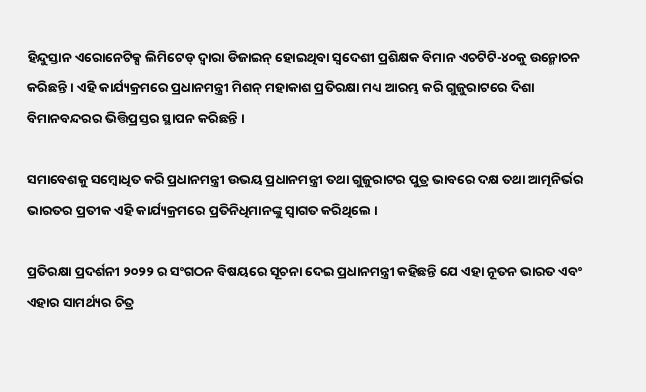ହିନ୍ଦୁସ୍ତାନ ଏରୋନେଟିକ୍ସ ଲିମିଟେଡ୍ ଦ୍ୱାରା ଡିଜାଇନ୍ ହୋଇଥିବା ସ୍ୱଦେଶୀ ପ୍ରଶିକ୍ଷକ ବିମାନ ଏଚଟିଟି-୪୦କୁ ଉନ୍ମୋଚନ କରିଛନ୍ତି । ଏହି କାର୍ଯ୍ୟକ୍ରମରେ ପ୍ରଧାନମନ୍ତ୍ରୀ ମିଶନ୍ ମହାକାଶ ପ୍ରତିରକ୍ଷା ମଧ୍ୟ ଆରମ୍ଭ କରି ଗୁଜୁରାଟରେ ଦିଶା ବିମାନବନ୍ଦରର ଭିତ୍ତିପ୍ରସ୍ତର ସ୍ଥାପନ କରିଛନ୍ତି ।

ସମାବେଶକୁ ସମ୍ବୋଧିତ କରି ପ୍ରଧାନମନ୍ତ୍ରୀ ଉଭୟ ପ୍ରଧାନମନ୍ତ୍ରୀ ତଥା ଗୁଜୁରାଟର ପୁତ୍ର ଭାବରେ ଦକ୍ଷ ତଥା ଆତ୍ମନିର୍ଭର ଭାରତର ପ୍ରତୀକ ଏହି କାର୍ଯ୍ୟକ୍ରମରେ ପ୍ରତିନିଧିମାନଙ୍କୁ ସ୍ୱାଗତ କରିଥିଲେ ।

ପ୍ରତିରକ୍ଷା ପ୍ରଦର୍ଶନୀ ୨୦୨୨ ର ସଂଗଠନ ବିଷୟରେ ସୂଚନା ଦେଇ ପ୍ରଧାନମନ୍ତ୍ରୀ କହିଛନ୍ତି ଯେ ଏହା ନୂତନ ଭାରତ ଏବଂ ଏହାର ସାମର୍ଥ୍ୟର ଚିତ୍ର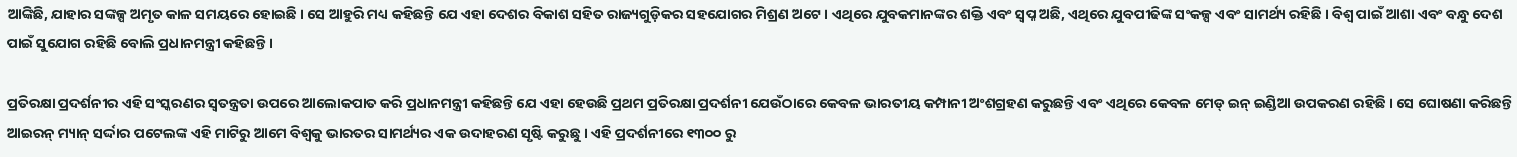ଆଙ୍କିଛି, ଯାହାର ସଙ୍କଳ୍ପ ଅମୃତ କାଳ ସମୟରେ ହୋଇଛି । ସେ ଆହୁରି ମଧ୍ୟ କହିଛନ୍ତି ଯେ ଏହା ଦେଶର ବିକାଶ ସହିତ ରାଜ୍ୟଗୁଡ଼ିକର ସହଯୋଗର ମିଶ୍ରଣ ଅଟେ । ଏଥିରେ ଯୁବକମାନଙ୍କର ଶକ୍ତି ଏବଂ ସ୍ୱପ୍ନ ଅଛି, ଏଥିରେ ଯୁବପୀଢିଙ୍କ ସଂକଳ୍ପ ଏବଂ ସାମର୍ଥ୍ୟ ରହିଛି । ବିଶ୍ୱ ପାଇଁ ଆଶା ଏବଂ ବନ୍ଧୁ ଦେଶ ପାଇଁ ସୁଯୋଗ ରହିଛି ବୋଲି ପ୍ରଧାନମନ୍ତ୍ରୀ କହିଛନ୍ତି ।

ପ୍ରତିରକ୍ଷା ପ୍ରଦର୍ଶନୀର ଏହି ସଂସ୍କରଣର ସ୍ୱତନ୍ତ୍ରତା ଉପରେ ଆଲୋକପାତ କରି ପ୍ରଧାନମନ୍ତ୍ରୀ କହିଛନ୍ତି ଯେ ଏହା ହେଉଛି ପ୍ରଥମ ପ୍ରତିରକ୍ଷା ପ୍ରଦର୍ଶନୀ ଯେଉଁଠାରେ କେବଳ ଭାରତୀୟ କମ୍ପାନୀ ଅଂଶଗ୍ରହଣ କରୁଛନ୍ତି ଏବଂ ଏଥିରେ କେବଳ ମେଡ୍ ଇନ୍ ଇଣ୍ଡିଆ ଉପକରଣ ରହିଛି । ସେ ଘୋଷଣା କରିଛନ୍ତି ଆଇରନ୍ ମ୍ୟାନ୍ ସର୍ଦ୍ଦାର ପଟେଲଙ୍କ ଏହି ମାଟିରୁ ଆମେ ବିଶ୍ୱକୁ ଭାରତର ସାମର୍ଥ୍ୟର ଏକ ଉଦାହରଣ ସୃଷ୍ଟି କରୁଛୁ । ଏହି ପ୍ରଦର୍ଶନୀରେ ୧୩୦୦ ରୁ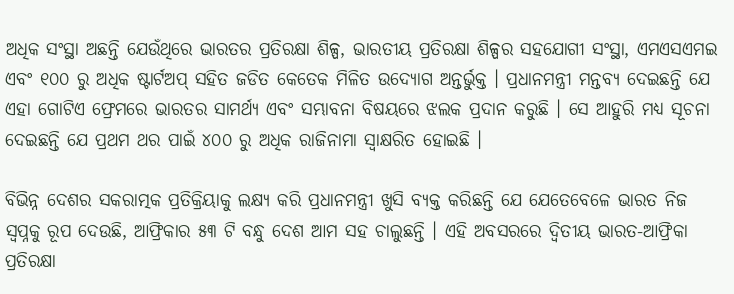ଅଧିକ ସଂସ୍ଥା ଅଛନ୍ତି ଯେଉଁଥିରେ ଭାରତର ପ୍ରତିରକ୍ଷା ଶିଳ୍ପ, ଭାରତୀୟ ପ୍ରତିରକ୍ଷା ଶିଳ୍ପର ସହଯୋଗୀ ସଂସ୍ଥା, ଏମଏସଏମଇ ଏବଂ ୧୦୦ ରୁ ଅଧିକ ଷ୍ଟାର୍ଟଅପ୍ ସହିତ ଜଡିତ କେତେକ ମିଳିତ ଉଦ୍ୟୋଗ ଅନ୍ତର୍ଭୁକ୍ତ । ପ୍ରଧାନମନ୍ତ୍ରୀ ମନ୍ତବ୍ୟ ଦେଇଛନ୍ତି ଯେ ଏହା ଗୋଟିଏ ଫ୍ରେମରେ ଭାରତର ସାମର୍ଥ୍ୟ ଏବଂ ସମ୍ଭାବନା ବିଷୟରେ ଝଲକ ପ୍ରଦାନ କରୁଛି । ସେ ଆହୁରି ମଧ୍ୟ ସୂଚନା ଦେଇଛନ୍ତି ଯେ ପ୍ରଥମ ଥର ପାଇଁ ୪୦୦ ରୁ ଅଧିକ ରାଜିନାମା ସ୍ୱାକ୍ଷରିତ ହୋଇଛି ।

ବିଭିନ୍ନ ଦେଶର ସକରାତ୍ମକ ପ୍ରତିକ୍ରିୟାକୁ ଲକ୍ଷ୍ୟ କରି ପ୍ରଧାନମନ୍ତ୍ରୀ ଖୁସି ବ୍ୟକ୍ତ କରିଛନ୍ତି ଯେ ଯେତେବେଳେ ଭାରତ ନିଜ ସ୍ୱପ୍ନକୁ ରୂପ ଦେଉଛି, ଆଫ୍ରିକାର ୫୩ ଟି ବନ୍ଧୁ ଦେଶ ଆମ ସହ ଚାଲୁଛନ୍ତି । ଏହି ଅବସରରେ ଦ୍ୱିତୀୟ ଭାରତ-ଆଫ୍ରିକା ପ୍ରତିରକ୍ଷା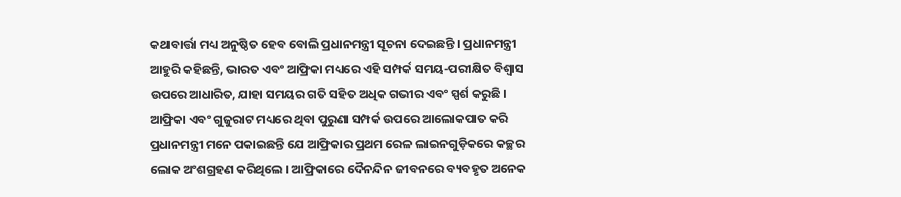କଥାବାର୍ତ୍ତା ମଧ୍ୟ ଅନୁଷ୍ଠିତ ହେବ ବୋଲି ପ୍ରଧାନମନ୍ତ୍ରୀ ସୂଚନା ଦେଇଛନ୍ତି । ପ୍ରଧାନମନ୍ତ୍ରୀ ଆହୁରି କହିଛନ୍ତି, ଭାରତ ଏବଂ ଆଫ୍ରିକା ମଧ୍ୟରେ ଏହି ସମ୍ପର୍କ ସମୟ-ପରୀକ୍ଷିତ ବିଶ୍ୱାସ ଉପରେ ଆଧାରିତ, ଯାହା ସମୟର ଗତି ସହିତ ଅଧିକ ଗଭୀର ଏବଂ ସ୍ପର୍ଶ କରୁଛି । ଆଫ୍ରିକା ଏବଂ ଗୁଜୁରାଟ ମଧ୍ୟରେ ଥିବା ପୁରୁଣା ସମ୍ପର୍କ ଉପରେ ଆଲୋକପାତ କରି ପ୍ରଧାନମନ୍ତ୍ରୀ ମନେ ପକାଇଛନ୍ତି ଯେ ଆଫ୍ରିକାର ପ୍ରଥମ ରେଳ ଲାଇନଗୁଡ଼ିକରେ କଚ୍ଛର ଲୋକ ଅଂଶଗ୍ରହଣ କରିଥିଲେ । ଆଫ୍ରିକାରେ ଦୈନନ୍ଦିନ ଜୀବନରେ ବ୍ୟବହୃତ ଅନେକ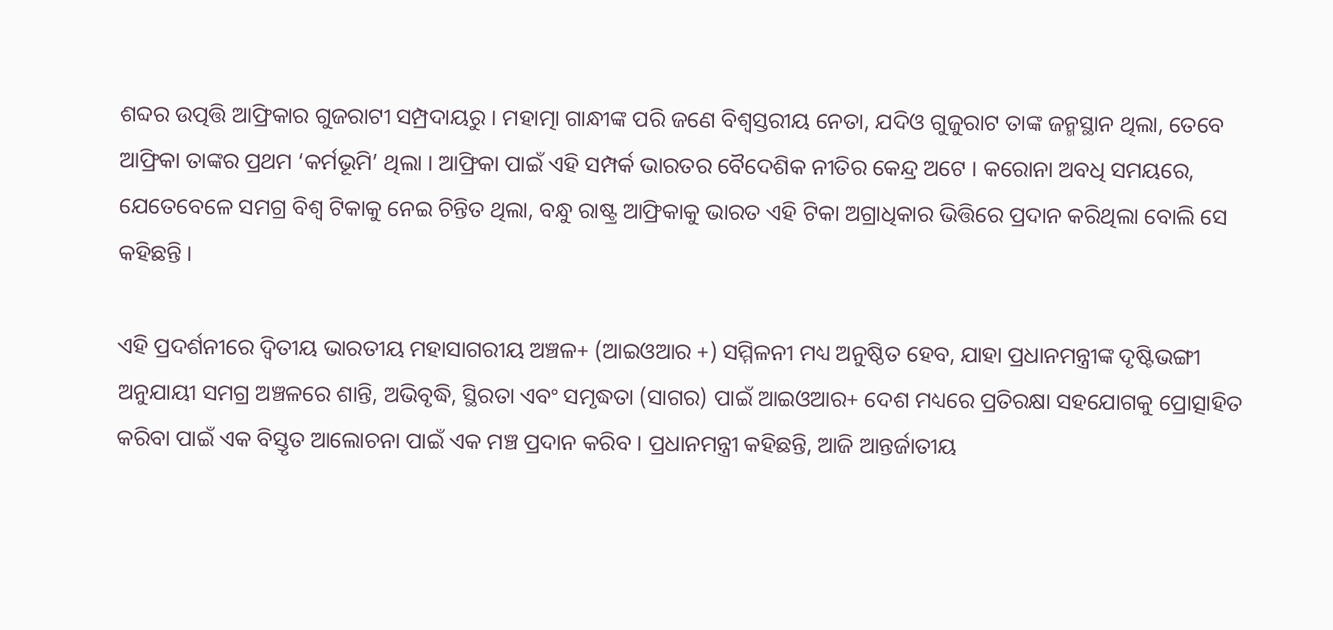ଶବ୍ଦର ଉତ୍ପତ୍ତି ଆଫ୍ରିକାର ଗୁଜରାଟୀ ସମ୍ପ୍ରଦାୟରୁ । ମହାତ୍ମା ଗାନ୍ଧୀଙ୍କ ପରି ଜଣେ ବିଶ୍ୱସ୍ତରୀୟ ନେତା, ଯଦିଓ ଗୁଜୁରାଟ ତାଙ୍କ ଜନ୍ମସ୍ଥାନ ଥିଲା, ତେବେ ଆଫ୍ରିକା ତାଙ୍କର ପ୍ରଥମ ‘କର୍ମଭୂମି’ ଥିଲା । ଆଫ୍ରିକା ପାଇଁ ଏହି ସମ୍ପର୍କ ଭାରତର ବୈଦେଶିକ ନୀତିର କେନ୍ଦ୍ର ଅଟେ । କରୋନା ଅବଧି ସମୟରେ, ଯେତେବେଳେ ସମଗ୍ର ବିଶ୍ୱ ଟିକାକୁ ନେଇ ଚିନ୍ତିତ ଥିଲା, ବନ୍ଧୁ ରାଷ୍ଟ୍ର ଆଫ୍ରିକାକୁ ଭାରତ ଏହି ଟିକା ଅଗ୍ରାଧିକାର ଭିତ୍ତିରେ ପ୍ରଦାନ କରିଥିଲା ବୋଲି ସେ କହିଛନ୍ତି ।

ଏହି ପ୍ରଦର୍ଶନୀରେ ଦ୍ୱିତୀୟ ଭାରତୀୟ ମହାସାଗରୀୟ ଅଞ୍ଚଳ+ (ଆଇଓଆର +) ସମ୍ମିଳନୀ ମଧ୍ୟ ଅନୁଷ୍ଠିତ ହେବ, ଯାହା ପ୍ରଧାନମନ୍ତ୍ରୀଙ୍କ ଦୃଷ୍ଟିଭଙ୍ଗୀ ଅନୁଯାୟୀ ସମଗ୍ର ଅଞ୍ଚଳରେ ଶାନ୍ତି, ଅଭିବୃଦ୍ଧି, ସ୍ଥିରତା ଏବଂ ସମୃଦ୍ଧତା (ସାଗର) ପାଇଁ ଆଇଓଆର+ ଦେଶ ମଧ୍ୟରେ ପ୍ରତିରକ୍ଷା ସହଯୋଗକୁ ପ୍ରୋତ୍ସାହିତ କରିବା ପାଇଁ ଏକ ବିସ୍ତୃତ ଆଲୋଚନା ପାଇଁ ଏକ ମଞ୍ଚ ପ୍ରଦାନ କରିବ । ପ୍ରଧାନମନ୍ତ୍ରୀ କହିଛନ୍ତି, ଆଜି ଆନ୍ତର୍ଜାତୀୟ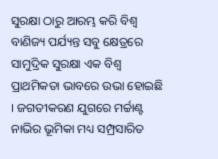ସୁରକ୍ଷା ଠାରୁ ଆରମ୍ଭ କରି ବିଶ୍ୱ ବାଣିଜ୍ୟ ପର୍ଯ୍ୟନ୍ତ ସବୁ କ୍ଷେତ୍ରରେ ସାମୁଦ୍ରିକ ସୁରକ୍ଷା ଏକ ବିଶ୍ୱ ପ୍ରାଥମିକତା ଭାବରେ ଉଭା ହୋଇଛି । ଜଗତୀକରଣ ଯୁଗରେ ମର୍ଚ୍ଚାଣ୍ଟ ନାଭିର ଭୂମିକା ମଧ୍ୟ ସମ୍ପ୍ରସାରିତ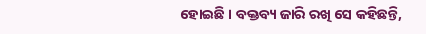ହୋଇଛି । ବକ୍ତବ୍ୟ ଜାରି ରଖି ସେ କହିଛନ୍ତି,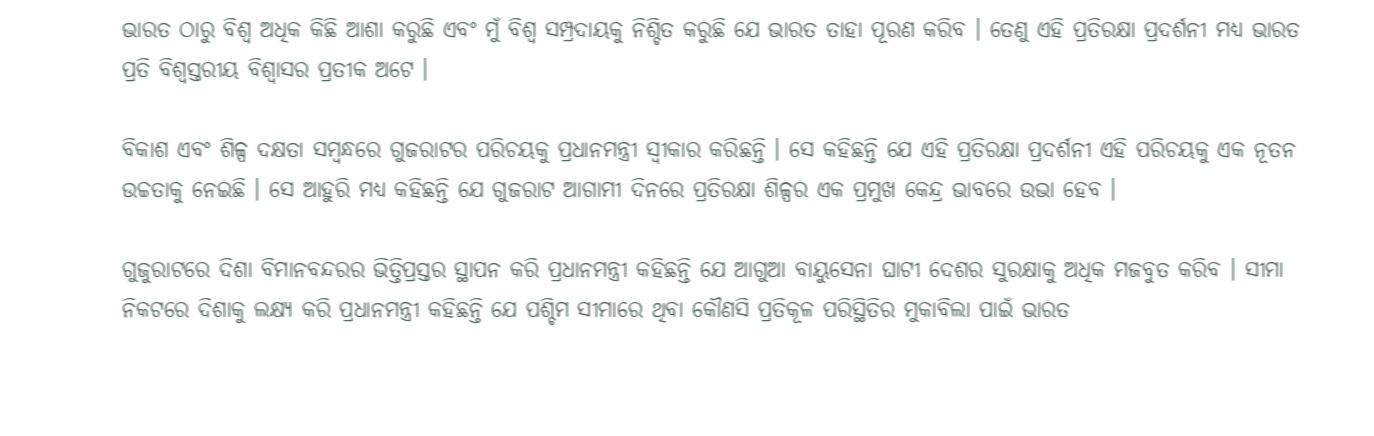ଭାରତ ଠାରୁ ବିଶ୍ୱ ଅଧିକ କିଛି ଆଶା କରୁଛି ଏବଂ ମୁଁ ବିଶ୍ୱ ସମ୍ପ୍ରଦାୟକୁ ନିଶ୍ଚିତ କରୁଛି ଯେ ଭାରତ ତାହା ପୂରଣ କରିବ । ତେଣୁ ଏହି ପ୍ରତିରକ୍ଷା ପ୍ରଦର୍ଶନୀ ମଧ୍ୟ ଭାରତ ପ୍ରତି ବିଶ୍ୱସ୍ତରୀୟ ବିଶ୍ୱାସର ପ୍ରତୀକ ଅଟେ ।

ବିକାଶ ଏବଂ ଶିଳ୍ପ ଦକ୍ଷତା ସମ୍ବନ୍ଧରେ ଗୁଜରାଟର ପରିଚୟକୁ ପ୍ରଧାନମନ୍ତ୍ରୀ ସ୍ୱୀକାର କରିଛନ୍ତି । ସେ କହିଛନ୍ତି ଯେ ଏହି ପ୍ରତିରକ୍ଷା ପ୍ରଦର୍ଶନୀ ଏହି ପରିଚୟକୁ ଏକ ନୂତନ ଉଚ୍ଚତାକୁ ନେଇଛି । ସେ ଆହୁରି ମଧ୍ୟ କହିଛନ୍ତି ଯେ ଗୁଜରାଟ ଆଗାମୀ ଦିନରେ ପ୍ରତିରକ୍ଷା ଶିଳ୍ପର ଏକ ପ୍ରମୁଖ କେନ୍ଦ୍ର ଭାବରେ ଉଭା ହେବ ।

ଗୁଜୁରାଟରେ ଦିଶା ବିମାନବନ୍ଦରର ଭିତ୍ତିପ୍ରସ୍ତର ସ୍ଥାପନ କରି ପ୍ରଧାନମନ୍ତ୍ରୀ କହିଛନ୍ତି ଯେ ଆଗୁଆ ବାୟୁସେନା ଘାଟୀ ଦେଶର ସୁରକ୍ଷାକୁ ଅଧିକ ମଜବୁତ କରିବ । ସୀମା ନିକଟରେ ଦିଶାକୁ ଲକ୍ଷ୍ୟ କରି ପ୍ରଧାନମନ୍ତ୍ରୀ କହିଛନ୍ତି ଯେ ପଶ୍ଚିମ ସୀମାରେ ଥିବା କୌଣସି ପ୍ରତିକୂଳ ପରିସ୍ଥିତିର ମୁକାବିଲା ପାଇଁ ଭାରତ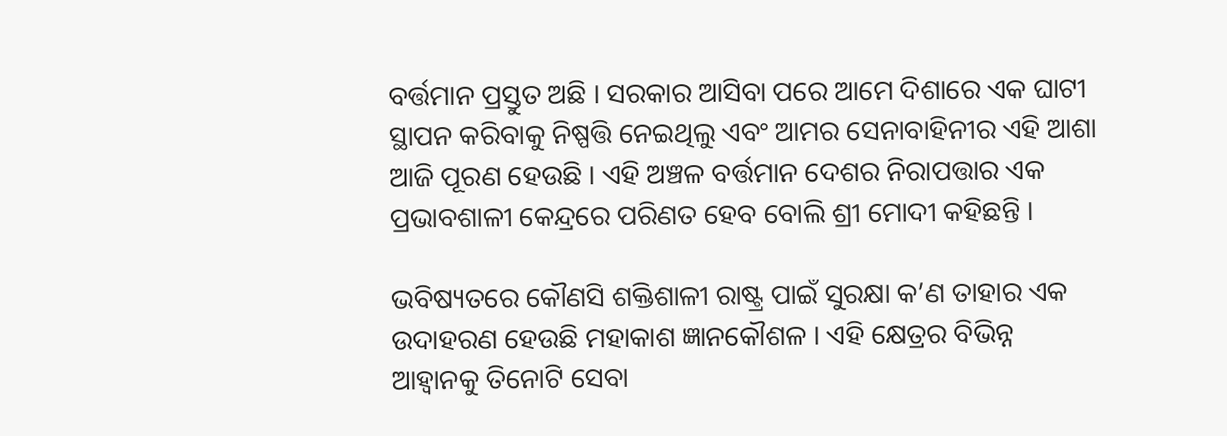ବର୍ତ୍ତମାନ ପ୍ରସ୍ତୁତ ଅଛି । ସରକାର ଆସିବା ପରେ ଆମେ ଦିଶାରେ ଏକ ଘାଟୀ ସ୍ଥାପନ କରିବାକୁ ନିଷ୍ପତ୍ତି ନେଇଥିଲୁ ଏବଂ ଆମର ସେନାବାହିନୀର ଏହି ଆଶା ଆଜି ପୂରଣ ହେଉଛି । ଏହି ଅଞ୍ଚଳ ବର୍ତ୍ତମାନ ଦେଶର ନିରାପତ୍ତାର ଏକ ପ୍ରଭାବଶାଳୀ କେନ୍ଦ୍ରରେ ପରିଣତ ହେବ ବୋଲି ଶ୍ରୀ ମୋଦୀ କହିଛନ୍ତି ।

ଭବିଷ୍ୟତରେ କୌଣସି ଶକ୍ତିଶାଳୀ ରାଷ୍ଟ୍ର ପାଇଁ ସୁରକ୍ଷା କ’ଣ ତାହାର ଏକ ଉଦାହରଣ ହେଉଛି ମହାକାଶ ଜ୍ଞାନକୌଶଳ । ଏହି କ୍ଷେତ୍ରର ବିଭିନ୍ନ ଆହ୍ୱାନକୁ ତିନୋଟି ସେବା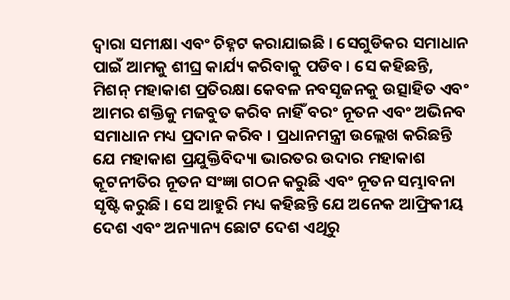ଦ୍ୱାରା ସମୀକ୍ଷା ଏବଂ ଚିହ୍ନଟ କରାଯାଇଛି । ସେଗୁଡିକର ସମାଧାନ ପାଇଁ ଆମକୁ ଶୀଘ୍ର କାର୍ଯ୍ୟ କରିବାକୁ ପଡିବ । ସେ କହିଛନ୍ତି, ମିଶନ୍ ମହାକାଶ ପ୍ରତିରକ୍ଷା କେବଳ ନବସୃଜନକୁ ଉତ୍ସାହିତ ଏବଂ ଆମର ଶକ୍ତିକୁ ମଜବୁତ କରିବ ନାହିଁ ବରଂ ନୂତନ ଏବଂ ଅଭିନବ ସମାଧାନ ମଧ୍ୟ ପ୍ରଦାନ କରିବ । ପ୍ରଧାନମନ୍ତ୍ରୀ ଉଲ୍ଲେଖ କରିଛନ୍ତି ଯେ ମହାକାଶ ପ୍ରଯୁକ୍ତିବିଦ୍ୟା ଭାରତର ଉଦାର ମହାକାଶ କୂଟନୀତିର ନୂତନ ସଂଜ୍ଞା ଗଠନ କରୁଛି ଏବଂ ନୂତନ ସମ୍ଭାବନା ସୃଷ୍ଟି କରୁଛି । ସେ ଆହୁରି ମଧ୍ୟ କହିଛନ୍ତି ଯେ ଅନେକ ଆଫ୍ରିକୀୟ ଦେଶ ଏବଂ ଅନ୍ୟାନ୍ୟ ଛୋଟ ଦେଶ ଏଥିରୁ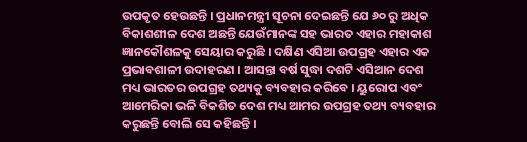ଉପକୃତ ହେଉଛନ୍ତି । ପ୍ରଧାନମନ୍ତ୍ରୀ ସୂଚନା ଦେଇଛନ୍ତି ଯେ ୬୦ ରୁ ଅଧିକ ବିକାଶଶୀଳ ଦେଶ ଅଛନ୍ତି ଯେଉଁମାନଙ୍କ ସହ ଭାରତ ଏହାର ମହାକାଶ ଜ୍ଞାନକୌଶଳକୁ ସେୟାର କରୁଛି । ଦକ୍ଷିଣ ଏସିଆ ଉପଗ୍ରହ ଏହାର ଏକ ପ୍ରଭାବଶାଳୀ ଉଦାହରଣ । ଆସନ୍ତା ବର୍ଷ ସୁଦ୍ଧା ଦଶଟି ଏସିଆନ ଦେଶ ମଧ୍ୟ ଭାରତର ଉପଗ୍ରହ ତଥ୍ୟକୁ ବ୍ୟବହାର କରିବେ । ୟୁରୋପ ଏବଂ ଆମେରିକା ଭଳି ବିକଶିତ ଦେଶ ମଧ୍ୟ ଆମର ଉପଗ୍ରହ ତଥ୍ୟ ବ୍ୟବହାର କରୁଛନ୍ତି ବୋଲି ସେ କହିଛନ୍ତି ।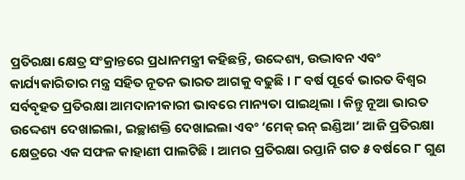ପ୍ରତିରକ୍ଷା କ୍ଷେତ୍ର ସଂକ୍ରାନ୍ତରେ ପ୍ରଧାନମନ୍ତ୍ରୀ କହିଛନ୍ତି, ଉଦ୍ଦେଶ୍ୟ, ଉଦ୍ଭାବନ ଏବଂ କାର୍ଯ୍ୟକାରିତାର ମନ୍ତ୍ର ସହିତ ନୂତନ ଭାରତ ଆଗକୁ ବଢୁଛି । ୮ ବର୍ଷ ପୂର୍ବେ ଭାରତ ବିଶ୍ୱର ସର୍ବବୃହତ ପ୍ରତିରକ୍ଷା ଆମଦାନୀକାରୀ ଭାବରେ ମାନ୍ୟତା ପାଇଥିଲା । କିନ୍ତୁ ନୂଆ ଭାରତ ଉଦ୍ଦେଶ୍ୟ ଦେଖାଇଲା, ଇଚ୍ଛାଶକ୍ତି ଦେଖାଇଲା ଏବଂ ‘ମେକ୍ ଇନ୍ ଇଣ୍ଡିଆ’ ଆଜି ପ୍ରତିରକ୍ଷା କ୍ଷେତ୍ରରେ ଏକ ସଫଳ କାହାଣୀ ପାଲଟିଛି । ଆମର ପ୍ରତିରକ୍ଷା ରପ୍ତାନି ଗତ ୫ ବର୍ଷରେ ୮ ଗୁଣ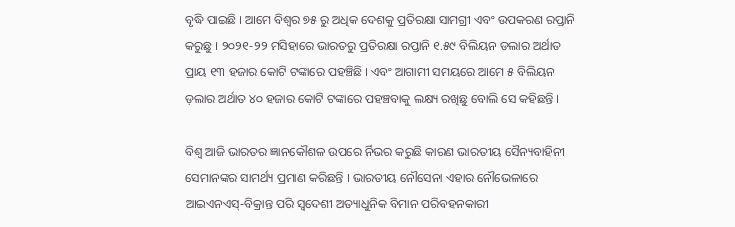ବୃଦ୍ଧି ପାଇଛି । ଆମେ ବିଶ୍ୱର ୭୫ ରୁ ଅଧିକ ଦେଶକୁ ପ୍ରତିରକ୍ଷା ସାମଗ୍ରୀ ଏବଂ ଉପକରଣ ରପ୍ତାନି କରୁଛୁ । ୨୦୨୧-୨୨ ମସିହାରେ ଭାରତରୁ ପ୍ରତିରକ୍ଷା ରପ୍ତାନି ୧.୫୯ ବିଲିୟନ ଡଲାର ଅର୍ଥାତ ପ୍ରାୟ ୧୩ ହଜାର କୋଟି ଟଙ୍କାରେ ପହଞ୍ଚିଛି । ଏବଂ ଆଗାମୀ ସମୟରେ ଆମେ ୫ ବିଲିୟନ ଡ଼ଲାର ଅର୍ଥାତ ୪୦ ହଜାର କୋଟି ଟଙ୍କାରେ ପହଞ୍ଚବାକୁ ଲକ୍ଷ୍ୟ ରଖିଛୁ ବୋଲି ସେ କହିଛନ୍ତି ।

ବିଶ୍ୱ ଆଜି ଭାରତର ଜ୍ଞାନକୌଶଳ ଉପରେ ର୍ନିଭର କରୁଛି କାରଣ ଭାରତୀୟ ସୈନ୍ୟବାହିନୀ ସେମାନଙ୍କର ସାମର୍ଥ୍ୟ ପ୍ରମାଣ କରିଛନ୍ତି । ଭାରତୀୟ ନୌସେନା ଏହାର ନୌଭେଳାରେ ଆଇଏନଏସ୍-ବିକ୍ରାନ୍ତ ପରି ସ୍ୱଦେଶୀ ଅତ୍ୟାଧୁନିକ ବିମାନ ପରିବହନକାରୀ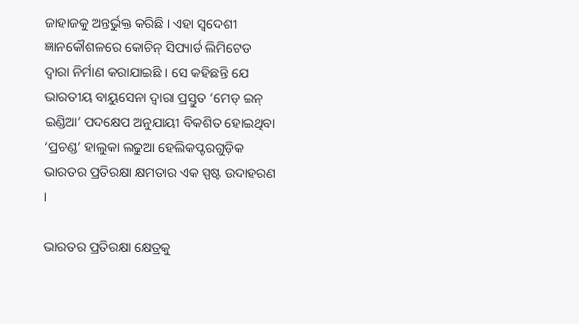ଜାହାଜକୁ ଅନ୍ତର୍ଭୁକ୍ତ କରିଛି । ଏହା ସ୍ୱଦେଶୀ ଜ୍ଞାନକୌଶଳରେ କୋଚିନ୍ ସିପ୍ୟାର୍ଡ ଲିମିଟେଡ ଦ୍ୱାରା ନିର୍ମାଣ କରାଯାଇଛି । ସେ କହିଛନ୍ତି ଯେ ଭାରତୀୟ ବାୟୁସେନା ଦ୍ୱାରା ପ୍ରସ୍ତୁତ ‘ମେଡ୍ ଇନ୍ ଇଣ୍ଡିଆ’ ପଦକ୍ଷେପ ଅନୁଯାୟୀ ବିକଶିତ ହୋଇଥିବା ‘ପ୍ରଚଣ୍ଡ’ ହାଲୁକା ଲଢୁଆ ହେଲିକପ୍ଟରଗୁଡ଼ିକ ଭାରତର ପ୍ରତିରକ୍ଷା କ୍ଷମତାର ଏକ ସ୍ପଷ୍ଟ ଉଦାହରଣ ।

ଭାରତର ପ୍ରତିରକ୍ଷା କ୍ଷେତ୍ରକୁ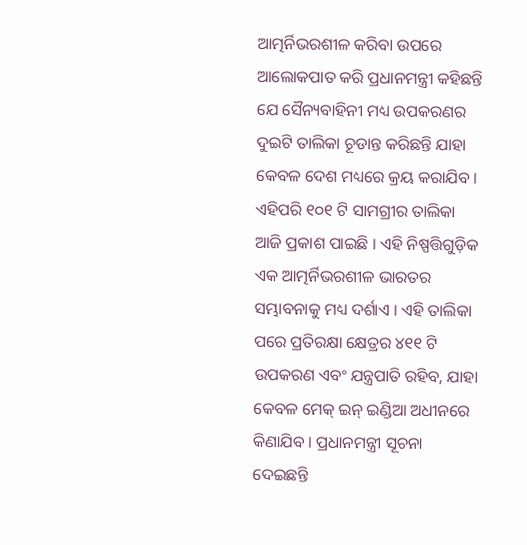ଆତ୍ମର୍ନିଭରଶୀଳ କରିବା ଉପରେ ଆଲୋକପାତ କରି ପ୍ରଧାନମନ୍ତ୍ରୀ କହିଛନ୍ତି ଯେ ସୈନ୍ୟବାହିନୀ ମଧ୍ୟ ଉପକରଣର ଦୁଇଟି ତାଲିକା ଚୂଡାନ୍ତ କରିଛନ୍ତି ଯାହା କେବଳ ଦେଶ ମଧ୍ୟରେ କ୍ରୟ କରାଯିବ । ଏହିପରି ୧୦୧ ଟି ସାମଗ୍ରୀର ତାଲିକା ଆଜି ପ୍ରକାଶ ପାଇଛି । ଏହି ନିଷ୍ପତ୍ତିଗୁଡ଼ିକ ଏକ ଆତ୍ମର୍ନିଭରଶୀଳ ଭାରତର ସମ୍ଭାବନାକୁ ମଧ୍ୟ ଦର୍ଶାଏ । ଏହି ତାଲିକା ପରେ ପ୍ରତିରକ୍ଷା କ୍ଷେତ୍ରର ୪୧୧ ଟି ଉପକରଣ ଏବଂ ଯନ୍ତ୍ରପାତି ରହିବ, ଯାହା କେବଳ ମେକ୍ ଇନ୍ ଇଣ୍ଡିଆ ଅଧୀନରେ କିଣାଯିବ । ପ୍ରଧାନମନ୍ତ୍ରୀ ସୂଚନା ଦେଇଛନ୍ତି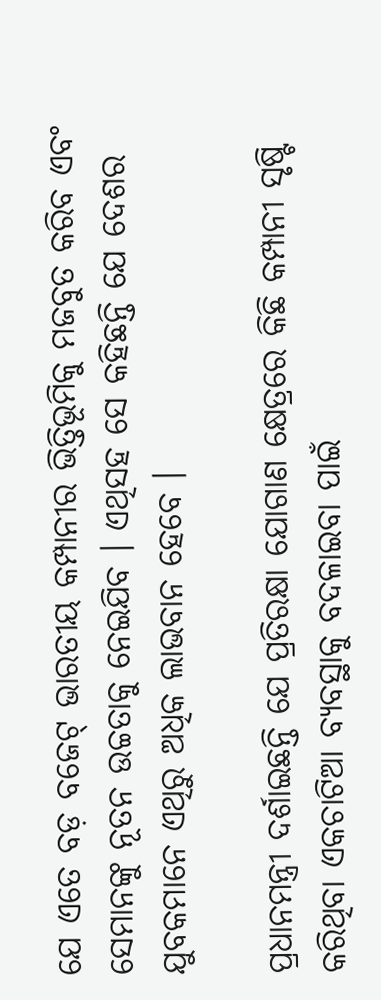ଯେ ଏତେ ବଡ଼ ବଜେଟ୍ ଭାରତୀୟ କମ୍ପାନୀର ଭିତ୍ତିଭୂମିକୁ ମଜବୁତ କରିବ ଏବଂ ସେମାନଙ୍କୁ ନୂତନ ଉଚ୍ଚତାକୁ ନେଇଯିବ । ଏଥିସହ ସେ କହିଛନ୍ତି ଯେ ଦେଶର ଯୁବକମାନେ ଏଥିରୁ ଅଧିକ ଲାଭବାନ ହେବେ ।

ପ୍ରଧାନମନ୍ତ୍ରୀ ଦର୍ଶାଇଛନ୍ତି ଯେ ପ୍ରତିରକ୍ଷା ଯୋଗାଣ କ୍ଷେତ୍ରରେ କିଛି କମ୍ପାନୀ ସୃଷ୍ଟି କରିଥିବା ଏକଚାଟିଆ ବ୍ୟବସ୍ଥାକୁ ବଦଳାଇବା ପାଇଁ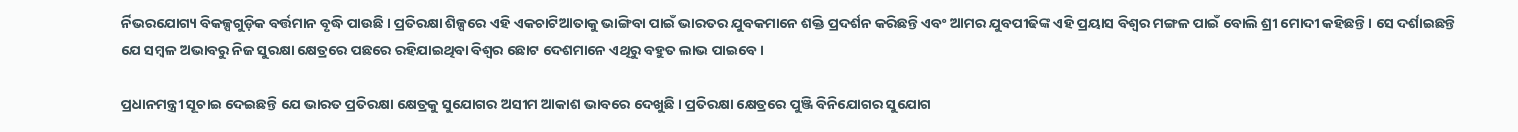ର୍ନିଭରଯୋଗ୍ୟ ବିକଳ୍ପଗୁଡ଼ିକ ବର୍ତ୍ତମାନ ବୃଦ୍ଧି ପାଉଛି । ପ୍ରତିରକ୍ଷା ଶିଳ୍ପରେ ଏହି ଏକଚାଟିଆତାକୁ ଭାଙ୍ଗିବା ପାଇଁ ଭାରତର ଯୁବକମାନେ ଶକ୍ତି ପ୍ରଦର୍ଶନ କରିଛନ୍ତି ଏବଂ ଆମର ଯୁବପୀଢିଙ୍କ ଏହି ପ୍ରୟାସ ବିଶ୍ୱର ମଙ୍ଗଳ ପାଇଁ ବୋଲି ଶ୍ରୀ ମୋଦୀ କହିଛନ୍ତି । ସେ ଦର୍ଶାଇଛନ୍ତି ଯେ ସମ୍ବଳ ଅଭାବରୁ ନିଜ ସୁରକ୍ଷା କ୍ଷେତ୍ରରେ ପଛରେ ରହିଯାଇଥିବା ବିଶ୍ୱର ଛୋଟ ଦେଶମାନେ ଏଥିରୁ ବହୁତ ଲାଭ ପାଇବେ ।

ପ୍ରଧାନମନ୍ତ୍ରୀ ସୂଚାଇ ଦେଇଛନ୍ତି ଯେ ଭାରତ ପ୍ରତିରକ୍ଷା କ୍ଷେତ୍ରକୁ ସୁଯୋଗର ଅସୀମ ଆକାଶ ଭାବରେ ଦେଖୁଛି । ପ୍ରତିରକ୍ଷା କ୍ଷେତ୍ରରେ ପୁଞ୍ଜି ବିନିଯୋଗର ସୁଯୋଗ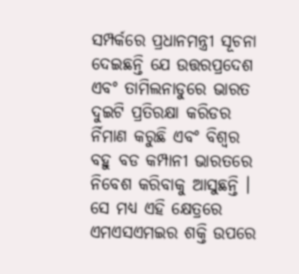ସମ୍ପର୍କରେ ପ୍ରଧାନମନ୍ତ୍ରୀ ସୂଚନା ଦେଇଛନ୍ତି ଯେ ଉତ୍ତରପ୍ରଦେଶ ଏବଂ ତାମିଲନାଡୁରେ ଭାରତ ଦୁଇଟି ପ୍ରତିରକ୍ଷା କରିଡର ର୍ନିମାଣ କରୁଛି ଏବଂ ବିଶ୍ୱର ବହୁ ବଡ କମ୍ପାନୀ ଭାରତରେ ନିବେଶ କରିବାକୁ ଆସୁଛନ୍ତି । ସେ ମଧ୍ୟ ଏହି କ୍ଷେତ୍ରରେ ଏମଏସଏମଇର ଶକ୍ତି ଉପରେ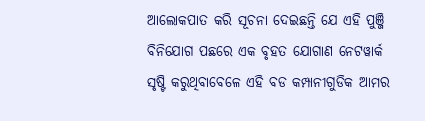ଆଲୋକପାତ କରି ସୂଚନା ଦେଇଛନ୍ତି ଯେ ଏହି ପୁଞ୍ଜି ବିନିଯୋଗ ପଛରେ ଏକ ବୃହତ ଯୋଗାଣ ନେଟୱାର୍କ ସୃଷ୍ଟି କରୁଥିବାବେଳେ ଏହି ବଡ କମ୍ପାନୀଗୁଡିକ ଆମର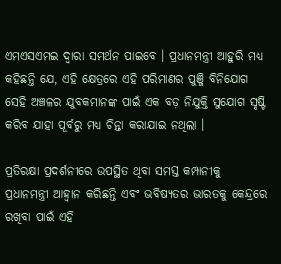ଏମଏସଏମଇ ଦ୍ୱାରା ସମର୍ଥନ ପାଇବେ । ପ୍ରଧାନମନ୍ତ୍ରୀ ଆହୁରି ମଧ୍ୟ କହିଛନ୍ତି ଯେ, ଏହି କ୍ଷେତ୍ରରେ ଏହି ପରିମାଣର ପୁଞ୍ଜି ବିନିଯୋଗ ସେହି ଅଞ୍ଚଳର ଯୁବକମାନଙ୍କ ପାଇଁ ଏକ ବଡ଼ ନିଯୁକ୍ତି ସୁଯୋଗ ସୃଷ୍ଟି କରିବ ଯାହା ପୂର୍ବରୁ ମଧ୍ୟ ଚିନ୍ତା କରାଯାଇ ନଥିଲା ।

ପ୍ରତିରକ୍ଷା ପ୍ରଦର୍ଶନୀରେ ଉପସ୍ଥିତ ଥିବା ସମସ୍ତ କମ୍ପାନୀକୁ ପ୍ରଧାନମନ୍ତ୍ରୀ ଆହ୍ୱାନ କରିଛନ୍ତି ଏବଂ ଭବିଷ୍ୟତର ଭାରତକୁ କେନ୍ଦ୍ରରେ ରଖିବା ପାଇଁ ଏହି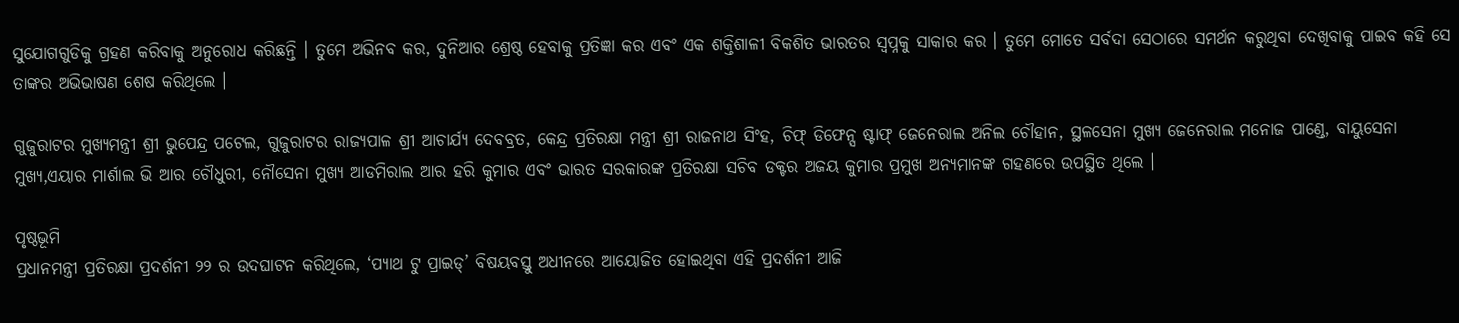ସୁଯୋଗଗୁଡିକୁ ଗ୍ରହଣ କରିବାକୁ ଅନୁରୋଧ କରିଛନ୍ତି । ତୁମେ ଅଭିନବ କର, ଦୁନିଆର ଶ୍ରେଷ୍ଠ ହେବାକୁ ପ୍ରତିଜ୍ଞା କର ଏବଂ ଏକ ଶକ୍ତିଶାଳୀ ବିକଶିତ ଭାରତର ସ୍ୱପ୍ନକୁ ସାକାର କର । ତୁମେ ମୋତେ ସର୍ବଦା ସେଠାରେ ସମର୍ଥନ କରୁଥିବା ଦେଖିବାକୁ ପାଇବ କହି ସେ ତାଙ୍କର ଅଭିଭାଷଣ ଶେଷ କରିଥିଲେ ।

ଗୁଜୁରାଟର ମୁଖ୍ୟମନ୍ତ୍ରୀ ଶ୍ରୀ ଭୁପେନ୍ଦ୍ର ପଟେଲ, ଗୁଜୁରାଟର ରାଜ୍ୟପାଳ ଶ୍ରୀ ଆଚାର୍ଯ୍ୟ ଦେବବ୍ରତ, କେନ୍ଦ୍ର ପ୍ରତିରକ୍ଷା ମନ୍ତ୍ରୀ ଶ୍ରୀ ରାଜନାଥ ସିଂହ, ଚିଫ୍ ଡିଫେନ୍ସ ଷ୍ଟାଫ୍ ଜେନେରାଲ ଅନିଲ ଚୌହାନ, ସ୍ଥଳସେନା ମୁଖ୍ୟ ଜେନେରାଲ ମନୋଜ ପାଣ୍ଡେ, ବାୟୁସେନା ମୁଖ୍ୟ,ଏୟାର ମାର୍ଶାଲ ଭି ଆର ଚୌଧୁରୀ, ନୌସେନା ମୁଖ୍ୟ ଆଡମିରାଲ ଆର ହରି କୁମାର ଏବଂ ଭାରତ ସରକାରଙ୍କ ପ୍ରତିରକ୍ଷା ସଚିବ ଡକ୍ଟର ଅଜୟ କୁମାର ପ୍ରମୁଖ ଅନ୍ୟମାନଙ୍କ ଗହଣରେ ଉପସ୍ଥିତ ଥିଲେ ।

ପୃଷ୍ଠଭୂମି
ପ୍ରଧାନମନ୍ତ୍ରୀ ପ୍ରତିରକ୍ଷା ପ୍ରଦର୍ଶନୀ ୨୨ ର ଉଦଘାଟନ କରିଥିଲେ, ‘ପ୍ୟାଥ ଟୁ ପ୍ରାଇଡ୍’ ବିଷୟବସ୍ତୁ ଅଧୀନରେ ଆୟୋଜିତ ହୋଇଥିବା ଏହି ପ୍ରଦର୍ଶନୀ ଆଜି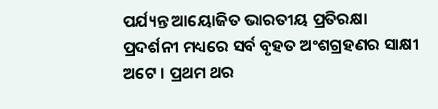ପର୍ଯ୍ୟନ୍ତ ଆୟୋଜିତ ଭାରତୀୟ ପ୍ରତିରକ୍ଷା ପ୍ରଦର୍ଶନୀ ମଧ୍ୟରେ ସର୍ବ ବୃହତ ଅଂଶଗ୍ରହଣର ସାକ୍ଷୀ ଅଟେ । ପ୍ରଥମ ଥର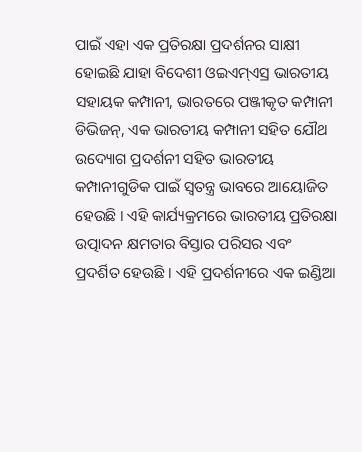ପାଇଁ ଏହା ଏକ ପ୍ରତିରକ୍ଷା ପ୍ରଦର୍ଶନର ସାକ୍ଷୀ ହୋଇଛି ଯାହା ବିଦେଶୀ ଓଇଏମ୍ଏସ୍ର ଭାରତୀୟ ସହାୟକ କମ୍ପାନୀ, ଭାରତରେ ପଞ୍ଜୀକୃତ କମ୍ପାନୀ ଡିଭିଜନ୍, ଏକ ଭାରତୀୟ କମ୍ପାନୀ ସହିତ ଯୌଥ ଉଦ୍ୟୋଗ ପ୍ରଦର୍ଶନୀ ସହିତ ଭାରତୀୟ କମ୍ପାନୀଗୁଡିକ ପାଇଁ ସ୍ୱତନ୍ତ୍ର ଭାବରେ ଆୟୋଜିତ ହେଉଛି । ଏହି କାର୍ଯ୍ୟକ୍ରମରେ ଭାରତୀୟ ପ୍ରତିରକ୍ଷା ଉତ୍ପାଦନ କ୍ଷମତାର ବିସ୍ତାର ପରିସର ଏବଂ ପ୍ରଦର୍ଶିତ ହେଉଛି । ଏହି ପ୍ରଦର୍ଶନୀରେ ଏକ ଇଣ୍ଡିଆ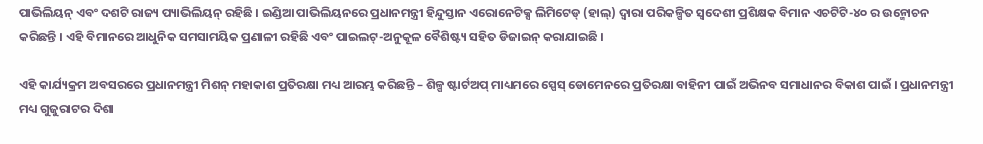ପାଭିଲିୟନ୍ ଏବଂ ଦଶଟି ରାଜ୍ୟ ପ୍ୟାଭିଲିୟନ୍ ରହିଛି । ଇଣ୍ଡିଆ ପାଭିଲିୟନରେ ପ୍ରଧାନମନ୍ତ୍ରୀ ହିନ୍ଦୁସ୍ତାନ ଏରୋନେଟିକ୍ସ ଲିମିଟେଡ୍ (ହାଲ୍) ଦ୍ୱାରା ପରିକଳ୍ପିତ ସ୍ୱଦେଶୀ ପ୍ରଶିକ୍ଷକ ବିମାନ ଏଚଟିଟି-୪୦ ର ଉନ୍ମୋଚନ କରିଛନ୍ତି । ଏହି ବିମାନରେ ଆଧୁନିକ ସମସାମୟିକ ପ୍ରଣାଳୀ ରହିଛି ଏବଂ ପାଇଲଟ୍-ଅନୁକୂଳ ବୈଶିଷ୍ଟ୍ୟ ସହିତ ଡିଜାଇନ୍ କରାଯାଇଛି ।

ଏହି କାର୍ଯ୍ୟକ୍ରମ ଅବସରରେ ପ୍ରଧାନମନ୍ତ୍ରୀ ମିଶନ୍ ମହାକାଶ ପ୍ରତିରକ୍ଷା ମଧ୍ୟ ଆରମ୍ଭ କରିଛନ୍ତି – ଶିଳ୍ପ ଷ୍ଟାର୍ଟଅପ୍ ମାଧ୍ୟମରେ ସ୍ପେସ୍ ଡୋମେନରେ ପ୍ରତିରକ୍ଷା ବାହିନୀ ପାଇଁ ଅଭିନବ ସମାଧାନର ବିକାଶ ପାଇଁ । ପ୍ରଧାନମନ୍ତ୍ରୀ ମଧ୍ୟ ଗୁଜୁରାଟର ଦିଶା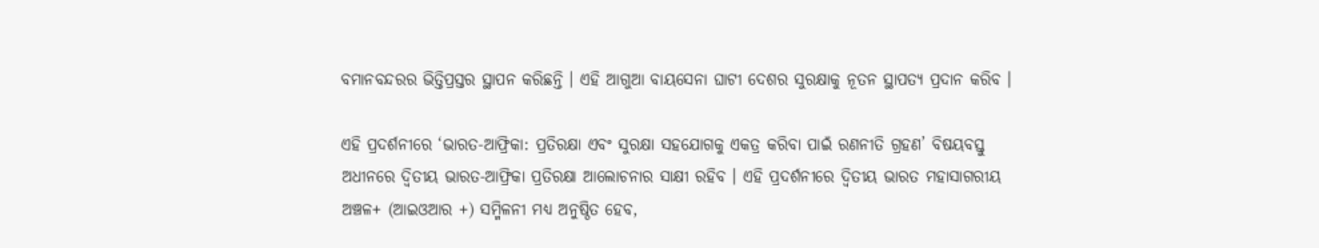ବମାନବନ୍ଦରର ଭିତ୍ତିପ୍ରସ୍ତର ସ୍ଥାପନ କରିଛନ୍ତି । ଏହି ଆଗୁଆ ବାୟସେନା ଘାଟୀ ଦେଶର ସୁରକ୍ଷାକୁ ନୂତନ ସ୍ଥାପତ୍ୟ ପ୍ରଦାନ କରିବ ।

ଏହି ପ୍ରଦର୍ଶନୀରେ ‘ଭାରତ-ଆଫ୍ରିକା: ପ୍ରତିରକ୍ଷା ଏବଂ ସୁରକ୍ଷା ସହଯୋଗକୁ ଏକତ୍ର କରିବା ପାଇଁ ରଣନୀତି ଗ୍ରହଣ’ ବିଷୟବସ୍ତୁ ଅଧୀନରେ ଦ୍ୱିତୀୟ ଭାରତ-ଆଫ୍ରିକା ପ୍ରତିରକ୍ଷା ଆଲୋଚନାର ସାକ୍ଷୀ ରହିବ । ଏହି ପ୍ରଦର୍ଶନୀରେ ଦ୍ୱିତୀୟ ଭାରତ ମହାସାଗରୀୟ ଅଞ୍ଚଳ+ (ଆଇଓଆର +) ସମ୍ମିଳନୀ ମଧ୍ୟ ଅନୁଷ୍ଠିତ ହେବ,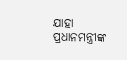ଯାହା ପ୍ରଧାନମନ୍ତ୍ରୀଙ୍କ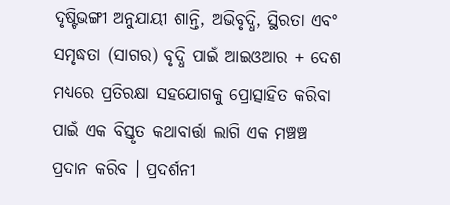ଦୃଷ୍ଟିଭଙ୍ଗୀ ଅନୁଯାୟୀ ଶାନ୍ତି, ଅଭିବୃଦ୍ଧି, ସ୍ଥିରତା ଏବଂ ସମୃଦ୍ଧତା (ସାଗର) ବୃଦ୍ଧି ପାଇଁ ଆଇଓଆର + ଦେଶ ମଧ୍ୟରେ ପ୍ରତିରକ୍ଷା ସହଯୋଗକୁ ପ୍ରୋତ୍ସାହିତ କରିବା ପାଇଁ ଏକ ବିସ୍ତୃତ କଥାବାର୍ତ୍ତା ଲାଗି ଏକ ମଞ୍ଚଞ୍ଚ ପ୍ରଦାନ କରିବ । ପ୍ରଦର୍ଶନୀ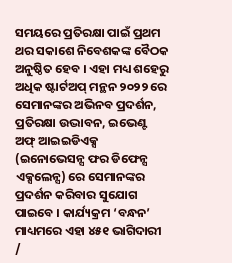ସମୟରେ ପ୍ରତିରକ୍ଷା ପାଇଁ ପ୍ରଥମ ଥର ସକାଶେ ନିବେଶକଙ୍କ ବୈଠକ ଅନୁଷ୍ଠିତ ହେବ । ଏହା ମଧ୍ୟ ଶହେରୁ ଅଧିକ ଷ୍ଟାର୍ଟଅପ୍ ମନ୍ଥନ ୨୦୨୨ ରେ ସେମାନଙ୍କର ଅଭିନବ ପ୍ରଦର୍ଶନ, ପ୍ରତିରକ୍ଷା ଉଦ୍ଭାବନ, ଇଭେଣ୍ଟ ଅଫ୍ ଆଇଇଡିଏକ୍ସ (ଇନୋଭେସନ୍ସ ଫର ଡିଫେନ୍ସ ଏକ୍ସଲେନ୍ସ) ରେ ସେମାନଙ୍କର ପ୍ରଦର୍ଶନ କରିବାର ସୁଯୋଗ ପାଇବେ । କାର୍ଯ୍ୟକ୍ରମ ‘ବନ୍ଧନ’ ମାଧ୍ୟମରେ ଏହା ୪୫୧ ଭାଗିଦାରୀ /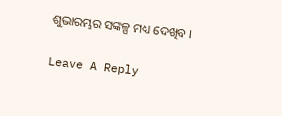ଶୁଭାରମ୍ଭର ସଙ୍କଳ୍ପ ମଧ୍ୟ ଦେଖିବ ।

Leave A Reply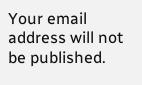Your email address will not be published.